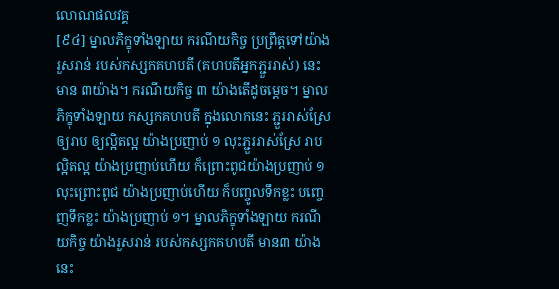លោណផលវគ្គ
[៩៤] ម្នាលភិក្ខុទាំងឡាយ ករណីយកិច្ច ប្រព្រឹត្តទៅយ៉ាងរួសរាន់ របស់កស្សកគហបតី (គហបតីអ្នកភ្ជួររាស់) នេះ មាន ៣យ៉ាង។ ករណីយកិច្ច ៣ យ៉ាងតើដូចម្ដេច។ ម្នាលភិក្ខុទាំងឡាយ កស្សកគហបតី ក្នុងលោកនេះ ភ្ជួររាស់ស្រែឲ្យរាប ឲ្យល្អិតល្អ យ៉ាងប្រញាប់ ១ លុះភ្ជួររាស់ស្រែ រាបល្អិតល្អ យ៉ាងប្រញាប់ហើយ ក៏ព្រោះពូជយ៉ាងប្រញាប់ ១ លុះព្រោះពូជ យ៉ាងប្រញាប់ហើយ ក៏បញ្ចូលទឹកខ្លះ បញ្ចេញទឹកខ្លះ យ៉ាងប្រញាប់ ១។ ម្នាលភិក្ខុទាំងឡាយ ករណីយកិច្ច យ៉ាងរួសរាន់ របស់កស្សកគហបតី មាន៣ យ៉ាងនេះ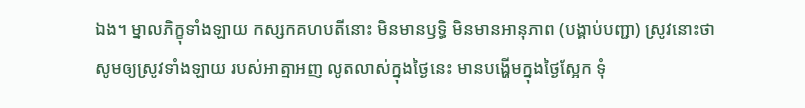ឯង។ ម្នាលភិក្ខុទាំងឡាយ កស្សកគហបតីនោះ មិនមានឫទ្ធិ មិនមានអានុភាព (បង្គាប់បញ្ជា) ស្រូវនោះថា សូមឲ្យស្រូវទាំងឡាយ របស់អាត្មាអញ លូតលាស់ក្នុងថ្ងៃនេះ មានបង្ហើមក្នុងថ្ងៃស្អែក ទុំ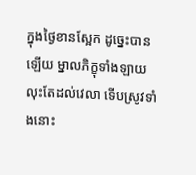ក្នុងថ្ងៃខានស្អែក ដូច្នេះបានឡើយ ម្នាលភិក្ខុទាំងឡាយ លុះតែដល់វេលា ទើបស្រូវទាំងនោះ